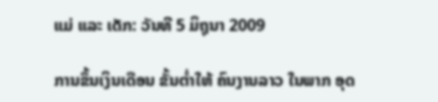ແມ່ ແລະ ເດັກ: ວັນທີ 5 ມິຖຸນາ 2009

ການຂຶ້ນເງິນເດືອນ ຂັ້ນຕໍ່າໃຫ້ ຄົນງານລາວ ໃນພາກ ອຸດ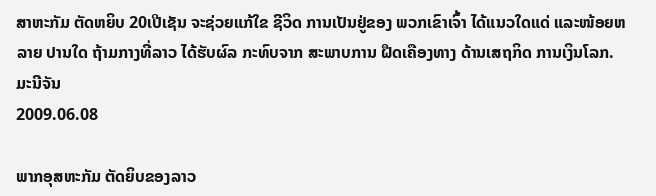ສາຫະກັມ ຕັດຫຍິບ 20ເປີເຊັນ ຈະຊ່ວຍແກ້ໃຂ ຊີວິດ ການເປັນຢູ່ຂອງ ພວກເຂົາເຈົ້າ ໄດ້ແນວໃດແດ່ ແລະໜ້ອຍຫລາຍ ປານໃດ ຖ້າມກາງທີ່ລາວ ໄດ້ຮັບຜົລ ກະທົບຈາກ ສະພາບການ ຝືດເຄືອງທາງ ດ້ານເສຖກິດ ການເງິນໂລກ.
ມະນີຈັນ
2009.06.08

ພາກອຸສຫະກັມ ຕັດຍິບຂອງລາວ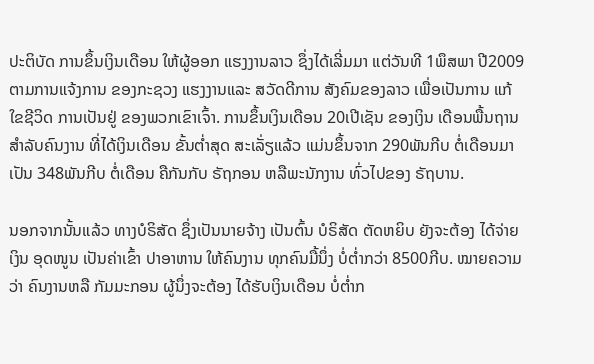ປະຕິບັດ ການຂຶ້ນເງິນເດືອນ ໃຫ້ຜູ້ອອກ ແຮງງານລາວ ຊຶ່ງໄດ້ເລີ່ມມາ ແຕ່ວັນທີ 1ພຶສພາ ປີ2009 ຕາມການແຈ້ງການ ຂອງກະຊວງ ແຮງງານແລະ ສວັດດີການ ສັງຄົມຂອງລາວ ເພື່ອເປັນການ ແກ້ໃຂຊີວິດ ການເປັນຢູ່ ຂອງພວກເຂົາເຈົ້າ. ການຂຶ້ນເງິນເດືອນ 20ເປີເຊັນ ຂອງເງິນ ເດືອນພື້ນຖານ ສໍາລັບຄົນງານ ທີ່ໄດ້ເງິນເດືອນ ຂັ້ນຕໍ່າສຸດ ສະເລັ່ຽແລ້ວ ແມ່ນຂຶ້ນຈາກ 290ພັນກີບ ຕໍ່ເດືອນມາເປັນ 348ພັນກີບ ຕໍ່ເດືອນ ຄືກັນກັບ ຣັຖກອນ ຫລືພະນັກງານ ທົ່ວໄປຂອງ ຣັຖບານ.

ນອກຈາກນັ້ນແລ້ວ ທາງບໍຣິສັດ ຊຶ່ງເປັນນາຍຈ້າງ ເປັນຕົ້ນ ບໍຣິສັດ ຕັດຫຍິບ ຍັງຈະຕ້ອງ ໄດ້ຈ່າຍເງິນ ອຸດໜູນ ເປັນຄ່າເຂົ້າ ປາອາຫານ ໃຫ້ຄົນງານ ທຸກຄົນມື້ນຶ່ງ ບໍ່ຕໍ່າກວ່າ 8500ກີບ. ໝາຍຄວາມວ່າ ຄົນງານຫລື ກັມມະກອນ ຜູ້ນຶ່ງຈະຕ້ອງ ໄດ້ຮັບເງິນເດືອນ ບໍ່ຕໍ່າກ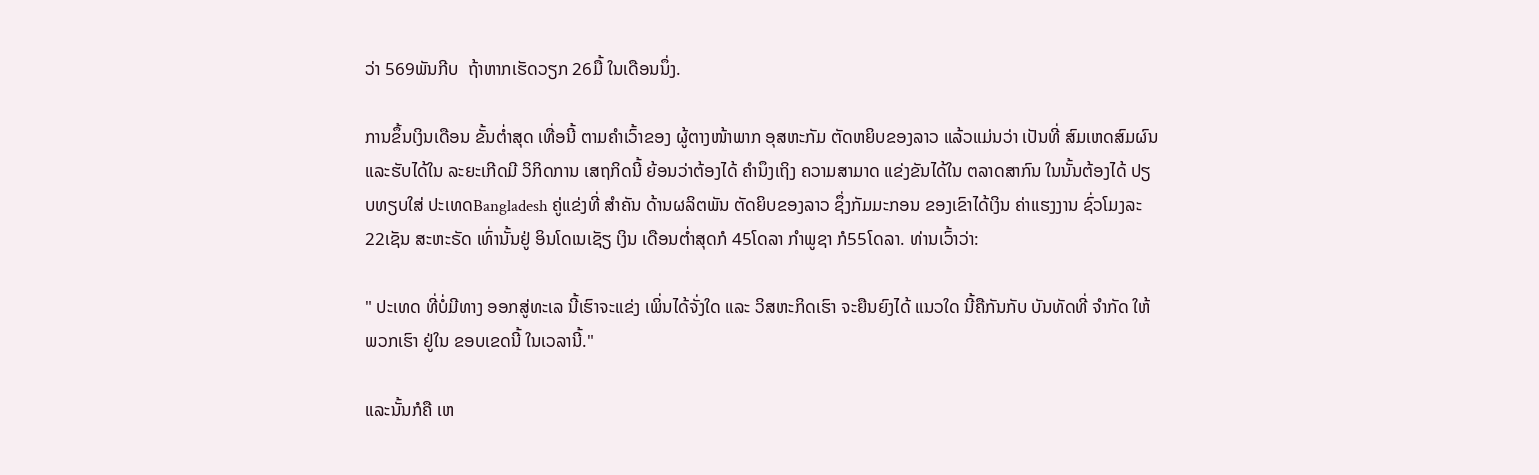ວ່າ 569ພັນກີບ  ຖ້າຫາກເຮັດວຽກ 26ມື້ ໃນເດືອນນຶ່ງ.

ການຂຶ້ນເງິນເດືອນ ຂັ້ນຕໍ່າສຸດ ເທື່ອນີ້ ຕາມຄໍາເວົ້າຂອງ ຜູ້ຕາງໜ້າພາກ ອຸສຫະກັມ ຕັດຫຍິບຂອງລາວ ແລ້ວແມ່ນວ່າ ເປັນທີ່ ສົມເຫດສົມຜົນ ແລະຮັບໄດ້ໃນ ລະຍະເກີດມີ ວິກິດການ ເສຖກິດນີ້ ຍ້ອນວ່າຕ້ອງໄດ້ ຄໍານຶງເຖິງ ຄວາມສາມາດ ແຂ່ງຂັນໄດ້ໃນ ຕລາດສາກົນ ໃນນັ້ນຕ້ອງໄດ້ ປຽບທຽບໃສ່ ປະເທດBangladesh ຄູ່ແຂ່ງທີ່ ສໍາຄັນ ດ້ານຜລິຕພັນ ຕັດຍິບຂອງລາວ ຊຶ່ງກັມມະກອນ ຂອງເຂົາໄດ້ເງິນ ຄ່າແຮງງານ ຊົ່ວໂມງລະ 22ເຊັນ ສະຫະຣັດ ເທົ່ານັ້ນຢູ່ ອິນໂດເນເຊັຽ ເງິນ ເດືອນຕໍ່າສຸດກໍ 45ໂດລາ ກໍາພູຊາ ກໍ55ໂດລາ. ທ່ານເວົ້າວ່າ:

" ປະເທດ ທີ່ບໍ່ມີທາງ ອອກສູ່ທະເລ ນີ້ເຮົາຈະແຂ່ງ ເພິ່ນໄດ້ຈັ່ງໃດ ແລະ ວິສຫະກິດເຮົາ ຈະຍືນຍົງໄດ້ ແນວໃດ ນີ້ຄືກັນກັບ ບັນທັດທີ່ ຈໍາກັດ ໃຫ້ພວກເຮົາ ຢູ່ໃນ ຂອບເຂດນີ້ ໃນເວລານີ້."

ແລະນັ້ນກໍຄື ເຫ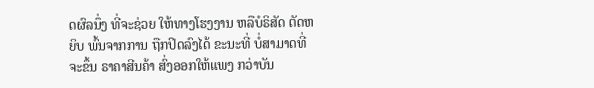ດຜົລນຶ່ງ ທີ່ຈະຊ່ວຍ ໃຫ້ທາງໂຮງງານ ຫລືບໍຣິສັດ ຕັດຫຍິບ ພົ້ນຈາກການ ຖືກປິດລົງໄດ້ ຂະນະທີ່ ບໍ່ສາມາດທີ່ ຈະຂຶ້ນ ຣາຄາສີນຄ້າ ສົ່ງອອກໃຫ້ແພງ ກວ່າບັນ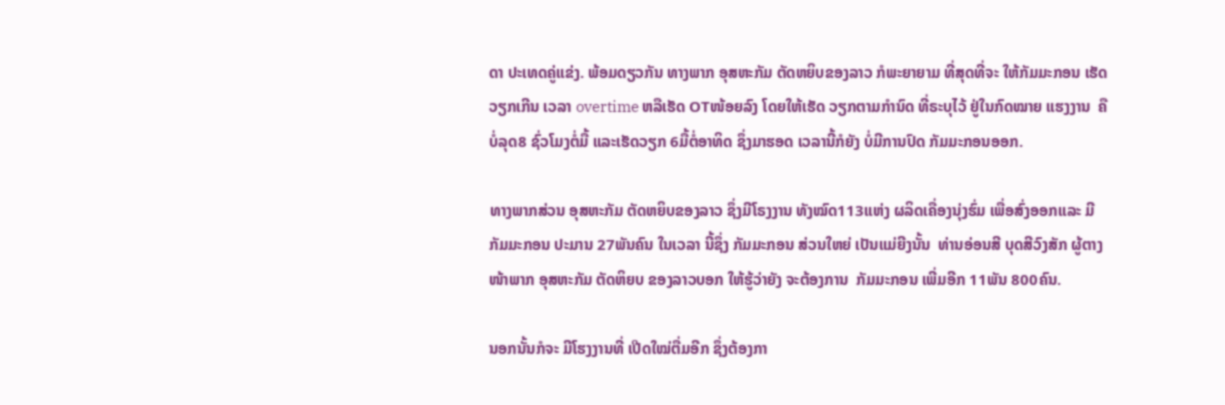ດາ ປະເທດຄູ່ແຂ່ງ. ພ້ອມດຽວກັນ ທາງພາກ ອຸສຫະກັມ ຕັດຫຍິບຂອງລາວ ກໍພະຍາຍາມ ທີ່ສຸດທີ່ຈະ ໃຫ້ກັມມະກອນ ເຮັດວຽກເກີນ ເວລາ overtime ຫລືເຮັດ OTໜ້ອຍລົງ ໂດຍໃຫ້ເຮັດ ວຽກຕາມກໍານົດ ທີ່ຣະບຸໄວ້ ຢູ່ໃນກົດໝາຍ ແຮງງານ  ຄືບໍ່ລຸດ8 ຊົ່ວໂມງຕໍ່ມື້ ແລະເຮັດວຽກ 6ມື້ຕໍ່ອາທິດ ຊຶ່ງມາຮອດ ເວລານີ້ກໍຍັງ ບໍ່ມີການປົດ ກັມມະກອນອອກ.

ທາງພາກສ່ວນ ອຸສຫະກັມ ຕັດຫຍິບຂອງລາວ ຊຶ່ງມີໂຣງງານ ທັງໝົດ113ແຫ່ງ ຜລິດເຄື່ອງນຸ່ງຮົ່ມ ເພື່ອສົ່ງອອກແລະ ມີກັມມະກອນ ປະມານ 27ພັນຄົນ ໃນເວລາ ນີ້ຊຶ່ງ ກັມມະກອນ ສ່ວນໃຫຍ່ ເປັນແມ່ຍີງນັ້ນ  ທ່ານອ່ອນສີ ບຸດສີວົງສັກ ຜູ້ຕາງໜ້າພາກ ອຸສຫະກັມ ຕັດຫິຍບ ຂອງລາວບອກ ໃຫ້ຮູ້ວ່າຍັງ ຈະຕ້ອງການ  ກັມມະກອນ ເພີ່ມອີກ 11ພັນ 800ຄົນ.

ນອກນັ້ນກໍຈະ ມີໂຮງງານທີ່ ເປີດໃໝ່ຕື່ມອີກ ຊຶ່ງຕ້ອງກາ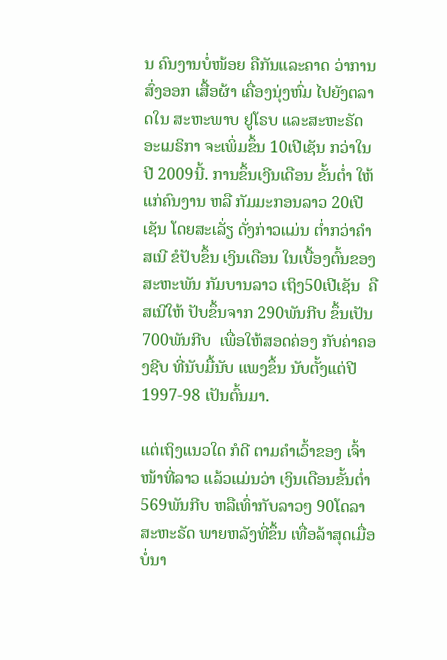ນ ຄົນງານບໍ່ໜ້ອຍ ຄືກັນແລະຄາດ ວ່າການສົ່ງອອກ ເສື້ອຜ້າ ເຄື່ອງນຸ່ງຫົ່ມ ໄປຍັງຕລາດໃນ ສະຫະພາບ ຢູໂຣບ ແລະສະຫະຣັດ ອະເມຣິກາ ຈະເພິ່ມຂຶ້ນ 10ເປີເຊັນ ກວ່າໃນປີ 2009ນີ້. ການຂຶ້ນເງີນເດືອນ ຂັ້ນຕໍ່າ ໃຫ້ແກ່ຄົນງານ ຫລື ກັມມະກອນລາວ 20ເປີເຊັນ ໂດຍສະເລັ່ຽ ດັ່ງກ່າວແມ່ນ ຕໍ່າກວ່າຄໍາສເນີ ຂໍປັບຂຶ້ນ ເງິນເດືອນ ໃນເບື້ອງຕົ້ນຂອງ ສະຫະພັນ ກັມບານລາວ ເຖິງ50ເປີເຊັນ  ຄືສເນີໃຫ້ ປັບຂຶ້ນຈາກ 290ພັນກີບ ຂຶ້ນເປັນ 700ພັນກີບ  ເພື່ອໃຫ້ສອດຄ່ອງ ກັບຄ່າຄອງຊີບ ທີ່ນັບມື້ນັບ ແພງຂຶ້ນ ນັບຕັ້ງແຕ່ປີ 1997-98 ເປັນຕົ້ນມາ.

ແຕ່ເຖິງແນວໃດ ກໍດີ ຕາມຄໍາເວົ້າຂອງ ເຈົ້າໜ້າທີ່ລາວ ແລ້ວແມ່ນວ່າ ເງິນເດືອນຂັ້ນຕໍ່າ 569ພັນກີບ ຫລືເທົ່າກັບລາວໆ 90ໂດລາ ສະຫະຣັດ ພາຍຫລັງທີ່ຂຶ້ນ ເທື່ອລ້າສຸດເມື່ອ ບໍ່ນາ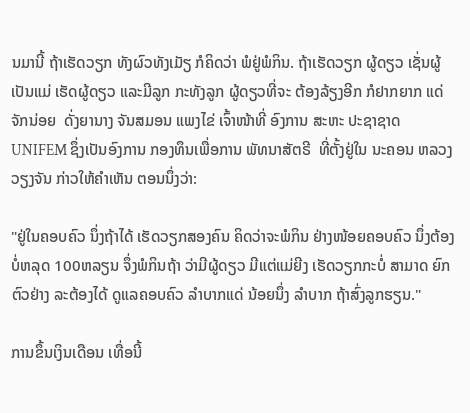ນມານີ້ ຖ້າເຮັດວຽກ ທັງຜົວທັງເມັຽ ກໍຄິດວ່າ ພໍຢູ່ພໍກິນ. ຖ້າເຮັດວຽກ ຜູ້ດຽວ ເຊັ່ນຜູ້ເປັນແມ່ ເຮັດຜູ້ດຽວ ແລະມີລູກ ກະທັງລູກ ຜູ້ດຽວທີ່ຈະ ຕ້ອງລ້ຽງອີກ ກໍຢາກຍາກ ແດ່ຈັກນ່ອຍ  ດັ່ງຍານາງ ຈັນສມອນ ແພງໄຂ່ ເຈົ້າໜ້າທີ່ ອົງການ ສະຫະ ປະຊາຊາດ UNIFEM ຊຶ່ງເປັນອົງການ ກອງທຶນເພື່ອການ ພັທນາສັຕຣີ  ທີ່ຕັ້ງຢູ່ໃນ ນະຄອນ ຫລວງວຽງຈັນ ກ່າວໃຫ້ຄໍາເຫັນ ຕອນນຶ່ງວ່າ:

"ຢູ່ໃນຄອບຄົວ ນຶ່ງຖ້າໄດ້ ເຮັດວຽກສອງຄົນ ຄິດວ່າຈະພໍກິນ ຢ່າງໜ້ອຍຄອບຄົວ ນຶ່ງຕ້ອງບໍ່ຫລຸດ 100ຫລຽນ ຈຶ່ງພໍກິນຖ້າ ວ່າມີຜູ້ດຽວ ມີແຕ່ແມ່ຍີງ ເຮັດວຽກກະບໍ່ ສາມາດ ຍົກຕົວຢ່າງ ລະຕ້ອງໄດ້ ດູແລຄອບຄົວ ລໍາບາກແດ່ ນ້ອຍນຶ່ງ ລໍາບາກ ຖ້າສົ່ງລູກຮຽນ."

ການຂຶ້ນເງິນເດືອນ ເທື່ອນີ້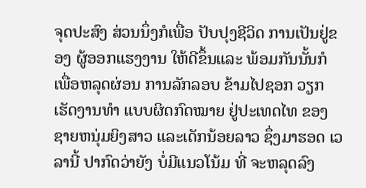ຈຸດປະສົງ ສ່ວນນຶ່ງກໍເພື່ອ ປັບປຸງຊີວິດ ການເປັນຢູ່ຂອງ ຜູ້ອອກແຮງງານ ໃຫ້ດີຂຶ້ນແລະ ພ້ອມກັນນັ້ນກໍ ເພື່ອຫລຸດຜ່ອນ ການລັກລອບ ຂ້າມໄປຊອກ ວຽກເຮັດງານທໍາ ແບບຜິດກົດໝາຍ ຢູ່ປະເທດໄທ ຂອງ ຊາຍຫນຸ່ມຍິງສາວ ແລະເດັກນ້ອຍລາວ ຊຶ່ງມາຮອດ ເວລານີ້ ປາກົດວ່າຍັງ ບໍ່ມີແນວໂນ້ມ ທີ່ ຈະຫລຸດລົງ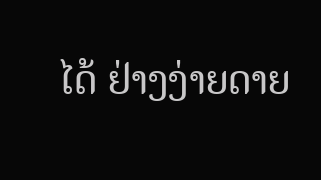ໄດ້ ຢ່າງງ່າຍດາຍ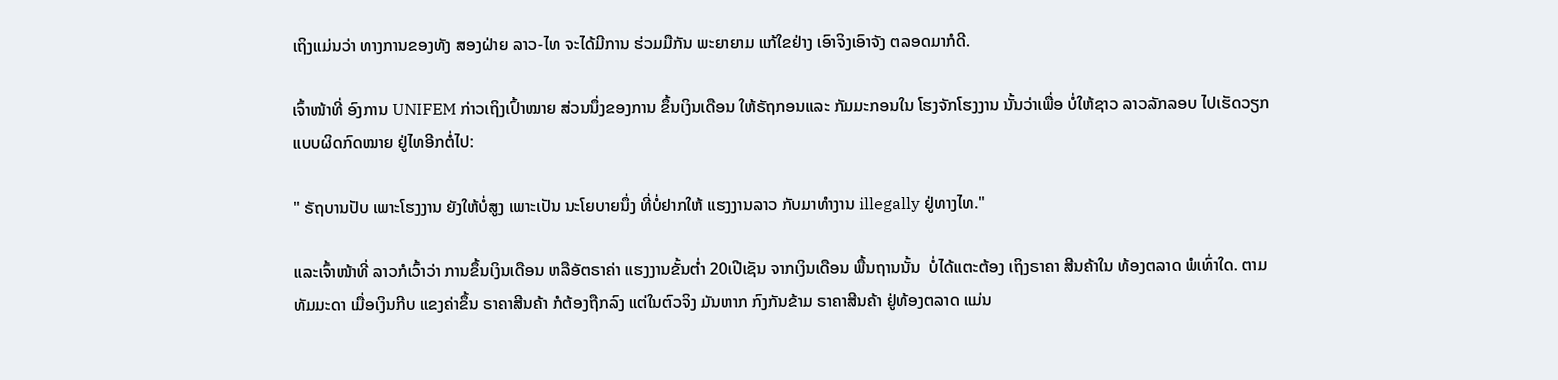ເຖິງແມ່ນວ່າ ທາງການຂອງທັງ ສອງຝ່າຍ ລາວ-ໄທ ຈະໄດ້ມີການ ຮ່ວມມືກັນ ພະຍາຍາມ ແກ້ໃຂຢ່າງ ເອົາຈິງເອົາຈັງ ຕລອດມາກໍດີ.

ເຈົ້າໜ້າທີ່ ອົງການ UNIFEM ກ່າວເຖິງເປົ້າໝາຍ ສ່ວນນຶ່ງຂອງການ ຂຶ້ນເງິນເດືອນ ໃຫ້ຣັຖກອນແລະ ກັມມະກອນໃນ ໂຮງຈັກໂຮງງານ ນັ້ນວ່າເພື່ອ ບໍ່ໃຫ້ຊາວ ລາວລັກລອບ ໄປເຮັດວຽກ ແບບຜິດກົດໝາຍ ຢູ່ໄທອີກຕໍ່ໄປ:

" ຣັຖບານປັບ ເພາະໂຮງງານ ຍັງໃຫ້ບໍ່ສູງ ເພາະເປັນ ນະໂຍບາຍນຶ່ງ ທີ່ບໍ່ຢາກໃຫ້ ແຮງງານລາວ ກັບມາທໍາງານ illegally ຢູ່ທາງໄທ."

ແລະເຈົ້າໜ້າທີ່ ລາວກໍເວົ້າວ່າ ການຂຶ້ນເງິນເດືອນ ຫລືອັຕຣາຄ່າ ແຮງງານຂັ້ນຕໍ່າ 20ເປີເຊັນ ຈາກເງິນເດືອນ ພື້ນຖານນັ້ນ  ບໍ່ໄດ້ແຕະຕ້ອງ ເຖິງຣາຄາ ສີນຄ້າໃນ ທ້ອງຕລາດ ພໍເທົ່າໃດ. ຕາມທັມມະດາ ເມື່ອເງິນກີບ ແຂງຄ່າຂຶ້ນ ຣາຄາສີນຄ້າ ກໍຕ້ອງຖືກລົງ ແຕ່ໃນຕົວຈິງ ມັນຫາກ ກົງກັນຂ້າມ ຣາຄາສີນຄ້າ ຢູ່ທ້ອງຕລາດ ແມ່ນ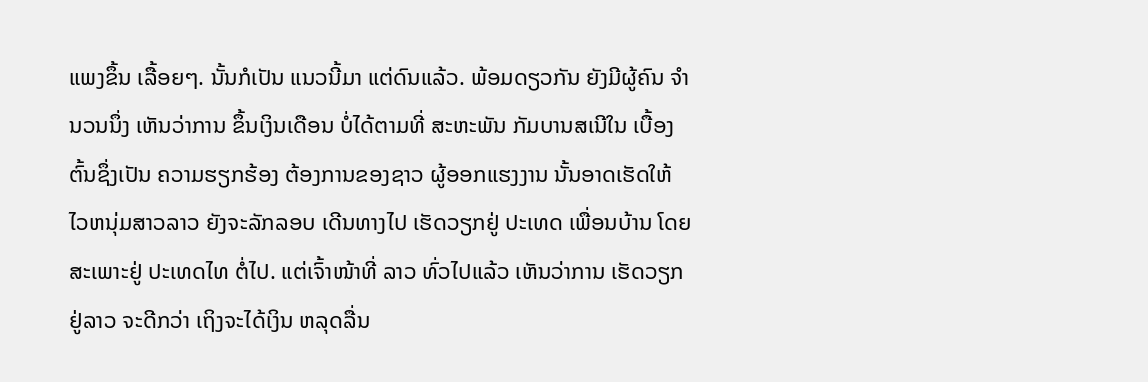ແພງຂຶ້ນ ເລື້ອຍໆ. ນັ້ນກໍເປັນ ແນວນີ້ມາ ແຕ່ດົນແລ້ວ. ພ້ອມດຽວກັນ ຍັງມີຜູ້ຄົນ ຈໍານວນນຶ່ງ ເຫັນວ່າການ ຂຶ້ນເງິນເດືອນ ບໍ່ໄດ້ຕາມທີ່ ສະຫະພັນ ກັມບານສເນີໃນ ເບື້ອງຕົ້ນຊຶ່ງເປັນ ຄວາມຮຽກຮ້ອງ ຕ້ອງການຂອງຊາວ ຜູ້ອອກແຮງງານ ນັ້ນອາດເຮັດໃຫ້ ໄວຫນຸ່ມສາວລາວ ຍັງຈະລັກລອບ ເດີນທາງໄປ ເຮັດວຽກຢູ່ ປະເທດ ເພື່ອນບ້ານ ໂດຍສະເພາະຢູ່ ປະເທດໄທ ຕໍ່ໄປ. ແຕ່ເຈົ້າໜ້າທີ່ ລາວ ທົ່ວໄປແລ້ວ ເຫັນວ່າການ ເຮັດວຽກຢູ່ລາວ ຈະດີກວ່າ ເຖິງຈະໄດ້ເງິນ ຫລຸດລື່ນ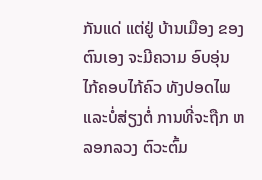ກັນແດ່ ແຕ່ຢູ່ ບ້ານເມືອງ ຂອງຕົນເອງ ຈະມີຄວາມ ອົບອຸ່ນ ໄກ້ຄອບໄກ້ຄົວ ທັງປອດໄພ ແລະບໍ່ສ່ຽງຕໍ່ ການທີ່ຈະຖືກ ຫລອກລວງ ຕົວະຕົ້ມ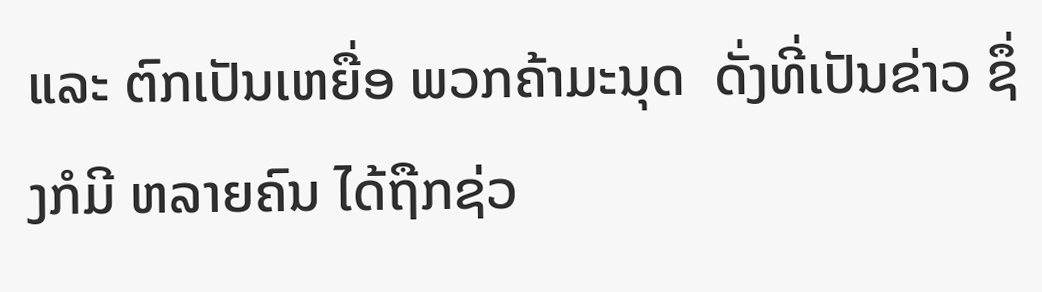ແລະ ຕົກເປັນເຫຍື່ອ ພວກຄ້າມະນຸດ  ດັ່ງທີ່ເປັນຂ່າວ ຊຶ່ງກໍມີ ຫລາຍຄົນ ໄດ້ຖືກຊ່ວ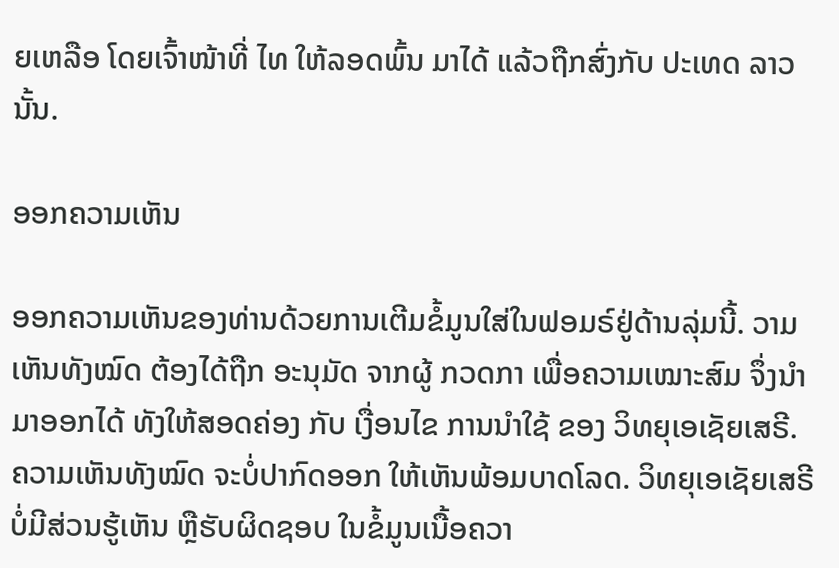ຍເຫລືອ ໂດຍເຈົ້າໜ້າທີ່ ໄທ ໃຫ້ລອດພົ້ນ ມາໄດ້ ແລ້ວຖືກສົ່ງກັບ ປະເທດ ລາວນັ້ນ.

ອອກຄວາມເຫັນ

ອອກຄວາມເຫັນຂອງທ່ານດ້ວຍການເຕີມຂໍ້ມູນໃສ່ໃນຟອມຣ໌ຢູ່ດ້ານລຸ່ມນີ້. ວາມເຫັນທັງໝົດ ຕ້ອງໄດ້ຖືກ ອະນຸມັດ ຈາກຜູ້ ກວດກາ ເພື່ອຄວາມເໝາະສົມ ຈຶ່ງນໍາມາອອກໄດ້ ທັງໃຫ້ສອດຄ່ອງ ກັບ ເງື່ອນໄຂ ການນຳໃຊ້ ຂອງ ວິທຍຸເອເຊັຍເສຣີ. ຄວາມເຫັນທັງໝົດ ຈະບໍ່ປາກົດອອກ ໃຫ້ເຫັນພ້ອມບາດໂລດ. ວິທຍຸເອເຊັຍເສຣີ ບໍ່ມີສ່ວນຮູ້ເຫັນ ຫຼືຮັບຜິດຊອບ ໃນຂໍ້ມູນເນື້ອຄວາ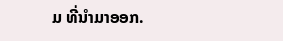ມ ທີ່ນໍາມາອອກ.